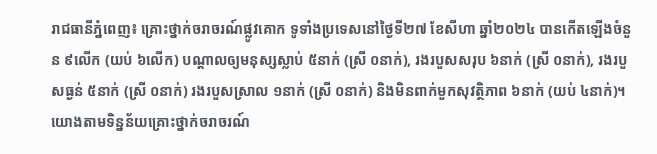រាជធានីភ្នំពេញ៖ គ្រោះថ្នាក់ចរាចរណ៍ផ្លូវគោក ទូទាំងប្រទេសនៅថ្ងៃទី២៧ ខែសីហា ឆ្នាំ២០២៤ បានកើតឡើងចំនួន ៩លើក (យប់ ៦លើក) បណ្តាលឲ្យមនុស្សស្លាប់ ៥នាក់ (ស្រី ០នាក់), រងរបួសសរុប ៦នាក់ (ស្រី ០នាក់), រងរបួសធ្ងន់ ៥នាក់ (ស្រី ០នាក់) រងរបួសស្រាល ១នាក់ (ស្រី ០នាក់) និងមិនពាក់មួកសុវត្ថិភាព ៦នាក់ (យប់ ៤នាក់)។
យោងតាមទិន្នន័យគ្រោះថ្នាក់ចរាចរណ៍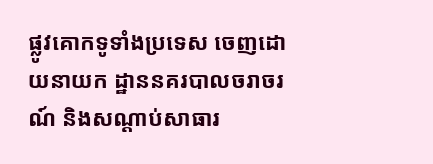ផ្លូវគោកទូទាំងប្រទេស ចេញដោយនាយក ដ្ឋាននគរបាលចរាចរណ៍ និងសណ្តាប់សាធារ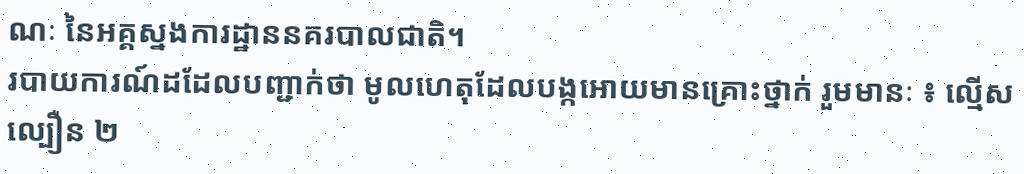ណៈ នៃអគ្គស្នងការដ្ឋាននគរបាលជាតិ។
របាយការណ៍ដដែលបញ្ជាក់ថា មូលហេតុដែលបង្កអោយមានគ្រោះថ្នាក់ រួមមានៈ ៖ ល្មើសល្បឿន ២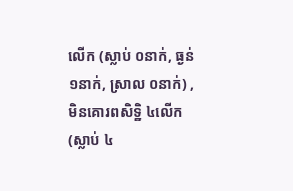លើក (ស្លាប់ ០នាក់, ធ្ងន់ ១នាក់, ស្រាល ០នាក់) , មិនគោរពសិទិ្ឋ ៤លើក (ស្លាប់ ៤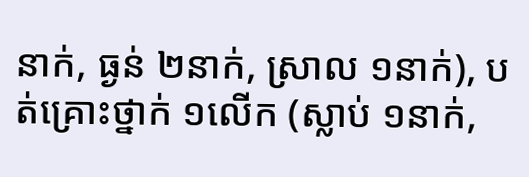នាក់, ធ្ងន់ ២នាក់, ស្រាល ១នាក់), បត់គ្រោះថ្នាក់ ១លើក (ស្លាប់ ១នាក់,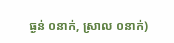ធ្ងន់ ០នាក់, ស្រាល ០នាក់)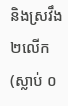និងស្រវឹង ២លើក (ស្លាប់ ០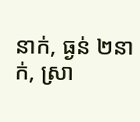នាក់, ធ្ងន់ ២នាក់, ស្រា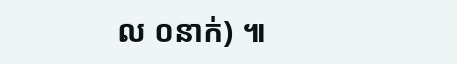ល ០នាក់) ៕